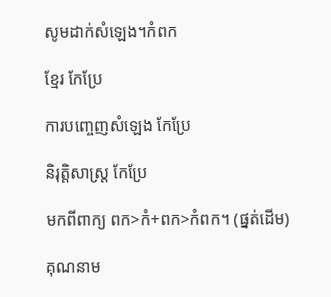សូមដាក់សំឡេង។កំពក

ខ្មែរ កែប្រែ

ការបញ្ចេញសំឡេង កែប្រែ

និរុត្តិសាស្ត្រ កែប្រែ

មកពីពាក្យ ពក>កំ+ពក>កំពក។ (ផ្នត់ដើម)

គុណនាម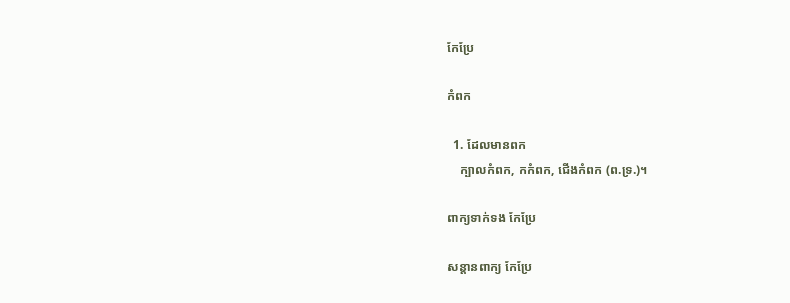កែប្រែ

កំពក

  1. ដែលមានពក
    ក្បាលកំពក, កកំពក, ជើងកំពក (ព.ទ្រ.)។

ពាក្យទាក់ទង កែប្រែ

សន្តានពាក្យ កែប្រែ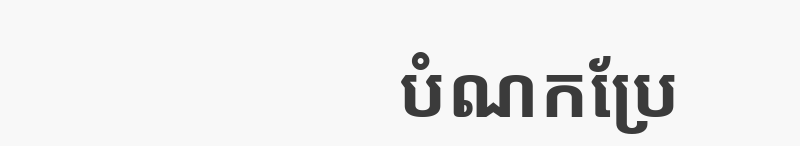បំណកប្រែ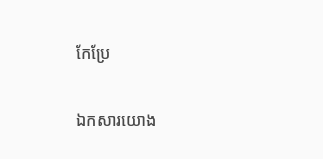កែប្រែ

ឯកសារយោង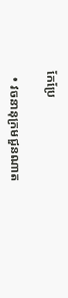កែប្រែ

  • វចនានុក្រមជួនណាត